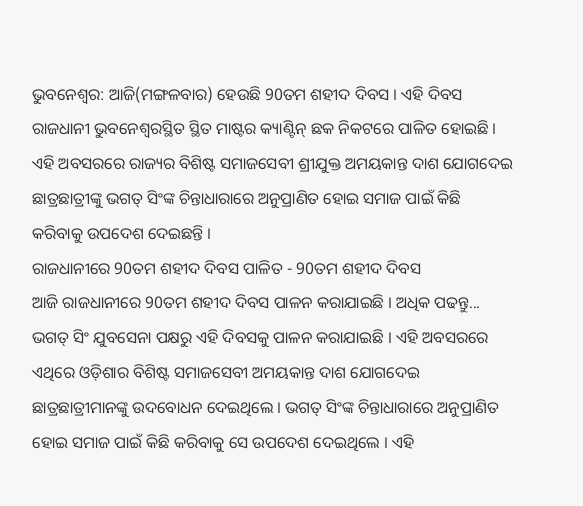ଭୁବନେଶ୍ବର: ଆଜି(ମଙ୍ଗଳବାର) ହେଉଛି 90ତମ ଶହୀଦ ଦିବସ । ଏହି ଦିବସ ରାଜଧାନୀ ଭୁବନେଶ୍ବରସ୍ଥିତ ସ୍ଥିତ ମାଷ୍ଟର କ୍ୟାଣ୍ଟିନ୍ ଛକ ନିକଟରେ ପାଳିତ ହୋଇଛି । ଏହି ଅବସରରେ ରାଜ୍ୟର ବିଶିଷ୍ଟ ସମାଜସେବୀ ଶ୍ରୀଯୁକ୍ତ ଅମୟକାନ୍ତ ଦାଶ ଯୋଗଦେଇ ଛାତ୍ରଛାତ୍ରୀଙ୍କୁ ଭଗତ୍ ସିଂଙ୍କ ଚିନ୍ତାଧାରାରେ ଅନୁପ୍ରାଣିତ ହୋଇ ସମାଜ ପାଇଁ କିଛି କରିବାକୁ ଉପଦେଶ ଦେଇଛନ୍ତି ।
ରାଜଧାନୀରେ 90ତମ ଶହୀଦ ଦିବସ ପାଳିତ - 90ତମ ଶହୀଦ ଦିବସ
ଆଜି ରାଜଧାନୀରେ 90ତମ ଶହୀଦ ଦିବସ ପାଳନ କରାଯାଇଛି । ଅଧିକ ପଢନ୍ତୁ...
ଭଗତ୍ ସିଂ ଯୁବସେନା ପକ୍ଷରୁ ଏହି ଦିବସକୁ ପାଳନ କରାଯାଇଛି । ଏହି ଅବସରରେ ଏଥିରେ ଓଡ଼ିଶାର ବିଶିଷ୍ଟ ସମାଜସେବୀ ଅମୟକାନ୍ତ ଦାଶ ଯୋଗଦେଇ ଛାତ୍ରଛାତ୍ରୀମାନଙ୍କୁ ଉଦବୋଧନ ଦେଇଥିଲେ । ଭଗତ୍ ସିଂଙ୍କ ଚିନ୍ତାଧାରାରେ ଅନୁପ୍ରାଣିତ ହୋଇ ସମାଜ ପାଇଁ କିଛି କରିବାକୁ ସେ ଉପଦେଶ ଦେଇଥିଲେ । ଏହି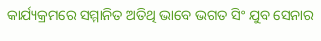କାର୍ଯ୍ୟକ୍ରମରେ ସମ୍ମାନିତ ଅତିଥି ଭାବେ ଭଗତ ସିଂ ଯୁବ ସେନାର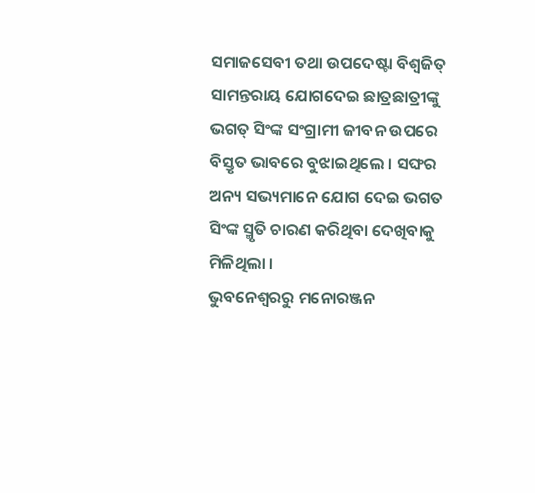ସମାଜସେବୀ ତଥା ଉପଦେଷ୍ଟା ବିଶ୍ବଜିତ୍ ସାମନ୍ତରାୟ ଯୋଗଦେଇ ଛାତ୍ରଛାତ୍ରୀଙ୍କୁ ଭଗତ୍ ସିଂଙ୍କ ସଂଗ୍ରାମୀ ଜୀବନ ଉପରେ ବିସ୍ତୃତ ଭାବରେ ବୁଝାଇଥିଲେ । ସଙ୍ଘର ଅନ୍ୟ ସଭ୍ୟମାନେ ଯୋଗ ଦେଇ ଭଗତ ସିଂଙ୍କ ସ୍ମୃତି ଚାରଣ କରିଥିବା ଦେଖିବାକୁ ମିଳିଥିଲା ।
ଭୁବନେଶ୍ବରରୁ ମନୋରଞ୍ଜନ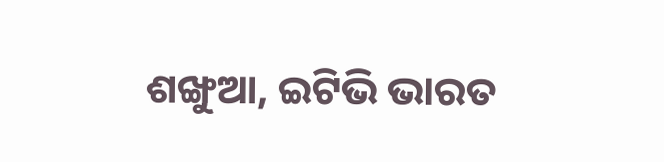ଶଙ୍ଖୁଆ, ଇଟିଭି ଭାରତ